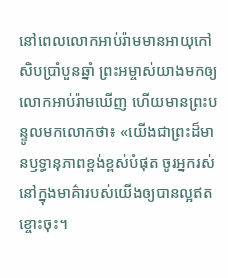នៅពេលលោកអាប់រ៉ាមមានអាយុកៅសិបប្រាំបួនឆ្នាំ ព្រះអម្ចាស់យាងមកឲ្យលោកអាប់រ៉ាមឃើញ ហើយមានព្រះបន្ទូលមកលោកថា៖ «យើងជាព្រះដ៏មានឫទ្ធានុភាពខ្ពង់ខ្ពស់បំផុត ចូរអ្នករស់នៅក្នុងមាគ៌ារបស់យើងឲ្យបានល្អឥតខ្ចោះចុះ។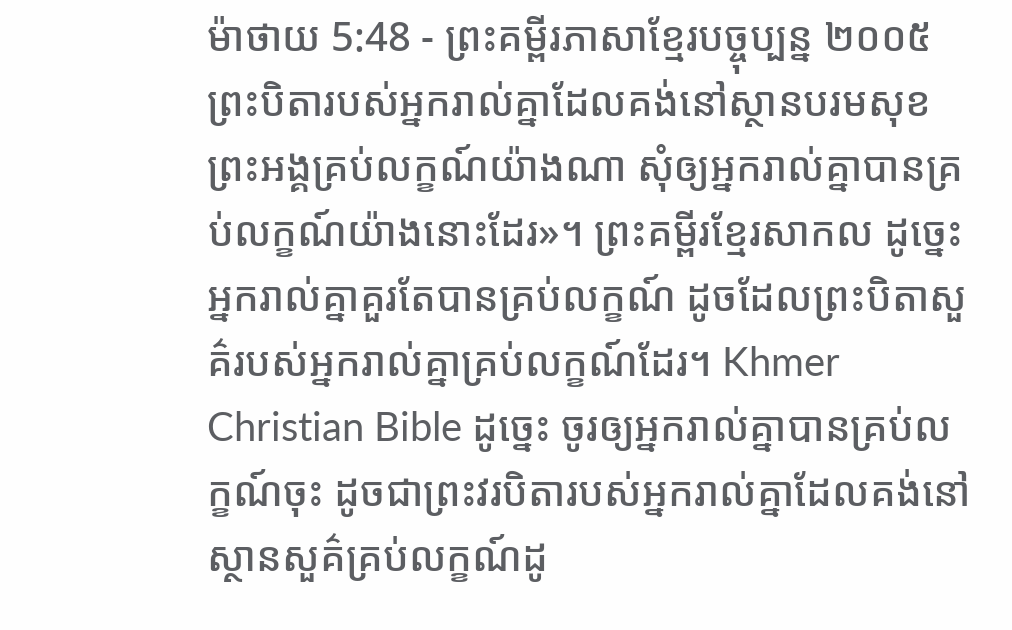ម៉ាថាយ 5:48 - ព្រះគម្ពីរភាសាខ្មែរបច្ចុប្បន្ន ២០០៥ ព្រះបិតារបស់អ្នករាល់គ្នាដែលគង់នៅស្ថានបរមសុខព្រះអង្គគ្រប់លក្ខណ៍យ៉ាងណា សុំឲ្យអ្នករាល់គ្នាបានគ្រប់លក្ខណ៍យ៉ាងនោះដែរ»។ ព្រះគម្ពីរខ្មែរសាកល ដូច្នេះ អ្នករាល់គ្នាគួរតែបានគ្រប់លក្ខណ៍ ដូចដែលព្រះបិតាសួគ៌របស់អ្នករាល់គ្នាគ្រប់លក្ខណ៍ដែរ។ Khmer Christian Bible ដូច្នេះ ចូរឲ្យអ្នករាល់គ្នាបានគ្រប់លក្ខណ៍ចុះ ដូចជាព្រះវរបិតារបស់អ្នករាល់គ្នាដែលគង់នៅស្ថានសួគ៌គ្រប់លក្ខណ៍ដូ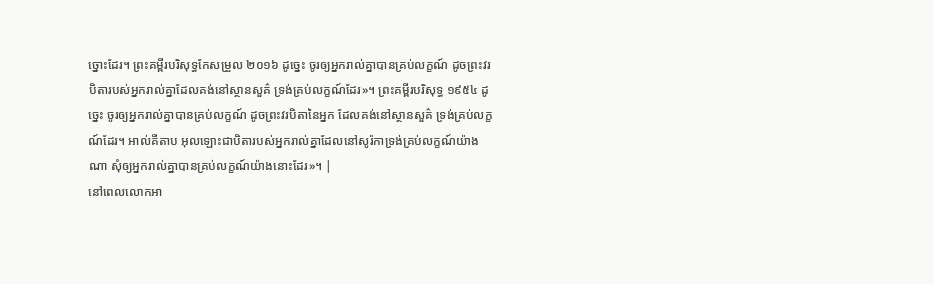ច្នោះដែរ។ ព្រះគម្ពីរបរិសុទ្ធកែសម្រួល ២០១៦ ដូច្នេះ ចូរឲ្យអ្នករាល់គ្នាបានគ្រប់លក្ខណ៍ ដូចព្រះវរបិតារបស់អ្នករាល់គ្នាដែលគង់នៅស្ថានសួគ៌ ទ្រង់គ្រប់លក្ខណ៍ដែរ»។ ព្រះគម្ពីរបរិសុទ្ធ ១៩៥៤ ដូច្នេះ ចូរឲ្យអ្នករាល់គ្នាបានគ្រប់លក្ខណ៍ ដូចព្រះវរបិតានៃអ្នក ដែលគង់នៅស្ថានសួគ៌ ទ្រង់គ្រប់លក្ខណ៍ដែរ។ អាល់គីតាប អុលឡោះជាបិតារបស់អ្នករាល់គ្នាដែលនៅសូរ៉កាទ្រង់គ្រប់លក្ខណ៍យ៉ាងណា សុំឲ្យអ្នករាល់គ្នាបានគ្រប់លក្ខណ៍យ៉ាងនោះដែរ»។ |
នៅពេលលោកអា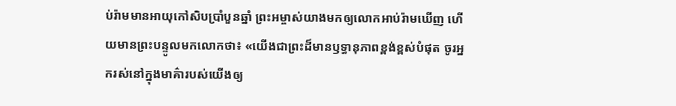ប់រ៉ាមមានអាយុកៅសិបប្រាំបួនឆ្នាំ ព្រះអម្ចាស់យាងមកឲ្យលោកអាប់រ៉ាមឃើញ ហើយមានព្រះបន្ទូលមកលោកថា៖ «យើងជាព្រះដ៏មានឫទ្ធានុភាពខ្ពង់ខ្ពស់បំផុត ចូរអ្នករស់នៅក្នុងមាគ៌ារបស់យើងឲ្យ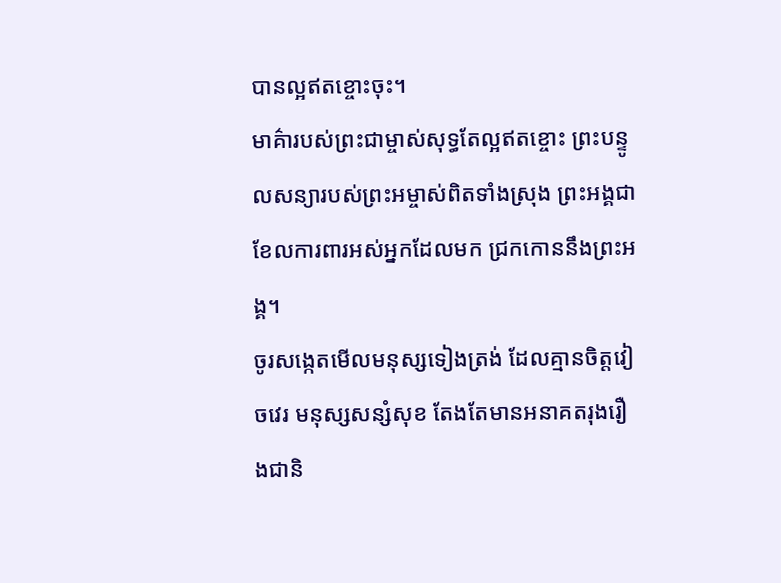បានល្អឥតខ្ចោះចុះ។
មាគ៌ារបស់ព្រះជាម្ចាស់សុទ្ធតែល្អឥតខ្ចោះ ព្រះបន្ទូលសន្យារបស់ព្រះអម្ចាស់ពិតទាំងស្រុង ព្រះអង្គជាខែលការពារអស់អ្នកដែលមក ជ្រកកោននឹងព្រះអង្គ។
ចូរសង្កេតមើលមនុស្សទៀងត្រង់ ដែលគ្មានចិត្តវៀចវេរ មនុស្សសន្សំសុខ តែងតែមានអនាគតរុងរឿងជានិ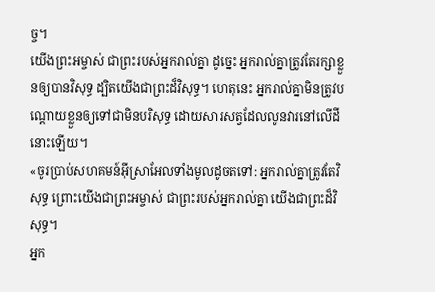ច្ច។
យើងព្រះអម្ចាស់ ជាព្រះរបស់អ្នករាល់គ្នា ដូច្នេះ អ្នករាល់គ្នាត្រូវតែរក្សាខ្លួនឲ្យបានវិសុទ្ធ ដ្បិតយើងជាព្រះដ៏វិសុទ្ធ។ ហេតុនេះ អ្នករាល់គ្នាមិនត្រូវបណ្ដោយខ្លួនឲ្យទៅជាមិនបរិសុទ្ធ ដោយសារសត្វដែលលូនវារនៅលើដីនោះឡើយ។
«ចូរប្រាប់សហគមន៍អ៊ីស្រាអែលទាំងមូលដូចតទៅ: អ្នករាល់គ្នាត្រូវតែវិសុទ្ធ ព្រោះយើងជាព្រះអម្ចាស់ ជាព្រះរបស់អ្នករាល់គ្នា យើងជាព្រះដ៏វិសុទ្ធ។
អ្នក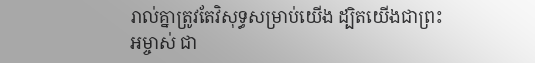រាល់គ្នាត្រូវតែវិសុទ្ធសម្រាប់យើង ដ្បិតយើងជាព្រះអម្ចាស់ ជា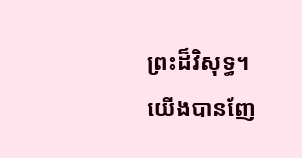ព្រះដ៏វិសុទ្ធ។ យើងបានញែ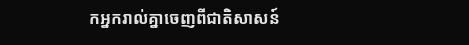កអ្នករាល់គ្នាចេញពីជាតិសាសន៍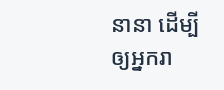នានា ដើម្បីឲ្យអ្នករា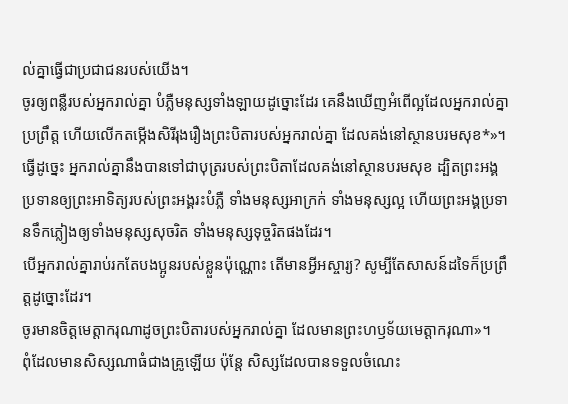ល់គ្នាធ្វើជាប្រជាជនរបស់យើង។
ចូរឲ្យពន្លឺរបស់អ្នករាល់គ្នា បំភ្លឺមនុស្សទាំងឡាយដូច្នោះដែរ គេនឹងឃើញអំពើល្អដែលអ្នករាល់គ្នាប្រព្រឹត្ត ហើយលើកតម្កើងសិរីរុងរឿងព្រះបិតារបស់អ្នករាល់គ្នា ដែលគង់នៅស្ថានបរមសុខ*»។
ធ្វើដូច្នេះ អ្នករាល់គ្នានឹងបានទៅជាបុត្ររបស់ព្រះបិតាដែលគង់នៅស្ថានបរមសុខ ដ្បិតព្រះអង្គប្រទានឲ្យព្រះអាទិត្យរបស់ព្រះអង្គរះបំភ្លឺ ទាំងមនុស្សអាក្រក់ ទាំងមនុស្សល្អ ហើយព្រះអង្គប្រទានទឹកភ្លៀងឲ្យទាំងមនុស្សសុចរិត ទាំងមនុស្សទុច្ចរិតផងដែរ។
បើអ្នករាល់គ្នារាប់រកតែបងប្អូនរបស់ខ្លួនប៉ុណ្ណោះ តើមានអ្វីអស្ចារ្យ? សូម្បីតែសាសន៍ដទៃក៏ប្រព្រឹត្តដូច្នោះដែរ។
ចូរមានចិត្តមេត្តាករុណាដូចព្រះបិតារបស់អ្នករាល់គ្នា ដែលមានព្រះហឫទ័យមេត្តាករុណា»។
ពុំដែលមានសិស្សណាធំជាងគ្រូឡើយ ប៉ុន្តែ សិស្សដែលបានទទួលចំណេះ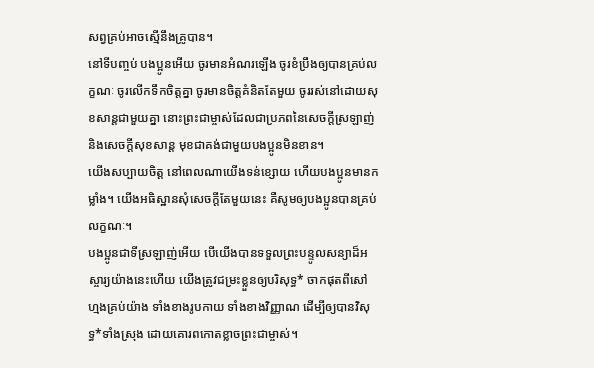សព្វគ្រប់អាចស្មើនឹងគ្រូបាន។
នៅទីបញ្ចប់ បងប្អូនអើយ ចូរមានអំណរឡើង ចូរខំប្រឹងឲ្យបានគ្រប់លក្ខណៈ ចូរលើកទឹកចិត្តគ្នា ចូរមានចិត្តគំនិតតែមួយ ចូររស់នៅដោយសុខសាន្តជាមួយគ្នា នោះព្រះជាម្ចាស់ដែលជាប្រភពនៃសេចក្ដីស្រឡាញ់ និងសេចក្ដីសុខសាន្ត មុខជាគង់ជាមួយបងប្អូនមិនខាន។
យើងសប្បាយចិត្ត នៅពេលណាយើងទន់ខ្សោយ ហើយបងប្អូនមានកម្លាំង។ យើងអធិស្ឋានសុំសេចក្ដីតែមួយនេះ គឺសូមឲ្យបងប្អូនបានគ្រប់លក្ខណៈ។
បងប្អូនជាទីស្រឡាញ់អើយ បើយើងបានទទួលព្រះបន្ទូលសន្យាដ៏អស្ចារ្យយ៉ាងនេះហើយ យើងត្រូវជម្រះខ្លួនឲ្យបរិសុទ្ធ* ចាកផុតពីសៅហ្មងគ្រប់យ៉ាង ទាំងខាងរូបកាយ ទាំងខាងវិញ្ញាណ ដើម្បីឲ្យបានវិសុទ្ធ*ទាំងស្រុង ដោយគោរពកោតខ្លាចព្រះជាម្ចាស់។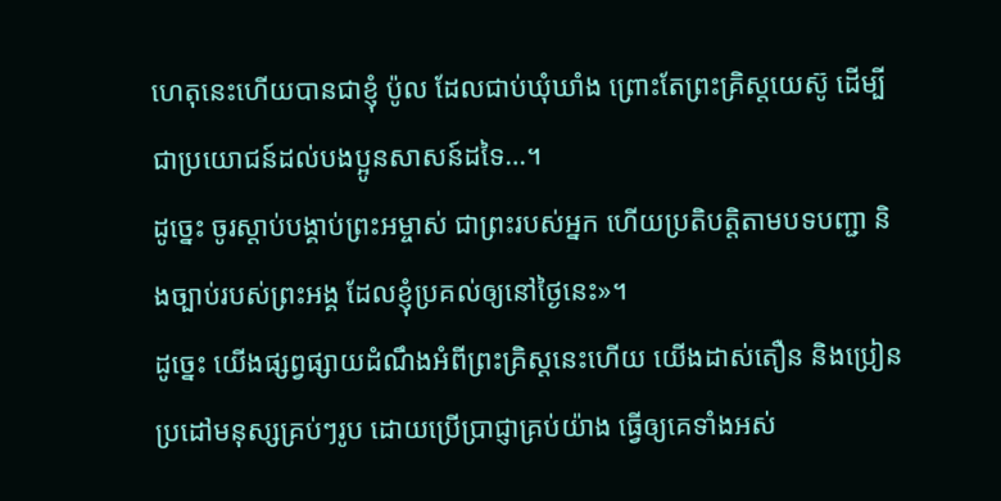ហេតុនេះហើយបានជាខ្ញុំ ប៉ូល ដែលជាប់ឃុំឃាំង ព្រោះតែព្រះគ្រិស្តយេស៊ូ ដើម្បីជាប្រយោជន៍ដល់បងប្អូនសាសន៍ដទៃ…។
ដូច្នេះ ចូរស្ដាប់បង្គាប់ព្រះអម្ចាស់ ជាព្រះរបស់អ្នក ហើយប្រតិបត្តិតាមបទបញ្ជា និងច្បាប់របស់ព្រះអង្គ ដែលខ្ញុំប្រគល់ឲ្យនៅថ្ងៃនេះ»។
ដូច្នេះ យើងផ្សព្វផ្សាយដំណឹងអំពីព្រះគ្រិស្តនេះហើយ យើងដាស់តឿន និងប្រៀនប្រដៅមនុស្សគ្រប់ៗរូប ដោយប្រើប្រាជ្ញាគ្រប់យ៉ាង ធ្វើឲ្យគេទាំងអស់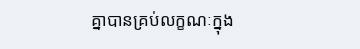គ្នាបានគ្រប់លក្ខណៈក្នុង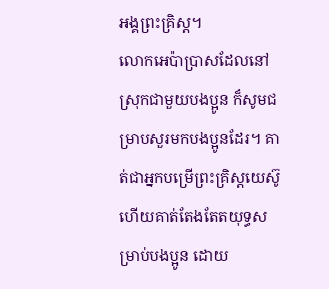អង្គព្រះគ្រិស្ត។
លោកអេប៉ាប្រាសដែលនៅស្រុកជាមួយបងប្អូន ក៏សូមជម្រាបសួរមកបងប្អូនដែរ។ គាត់ជាអ្នកបម្រើព្រះគ្រិស្តយេស៊ូ ហើយគាត់តែងតែតយុទ្ធសម្រាប់បងប្អូន ដោយ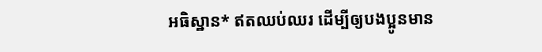អធិស្ឋាន* ឥតឈប់ឈរ ដើម្បីឲ្យបងប្អូនមាន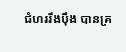ជំហររឹងប៉ឹង បានគ្រ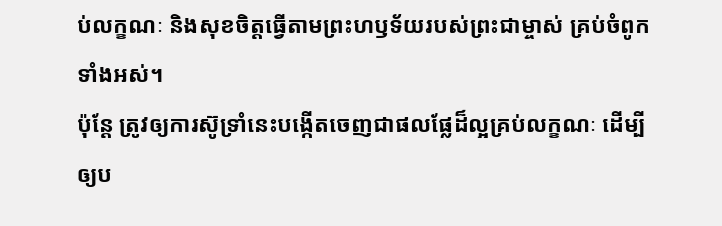ប់លក្ខណៈ និងសុខចិត្តធ្វើតាមព្រះហឫទ័យរបស់ព្រះជាម្ចាស់ គ្រប់ចំពូកទាំងអស់។
ប៉ុន្តែ ត្រូវឲ្យការស៊ូទ្រាំនេះបង្កើតចេញជាផលផ្លែដ៏ល្អគ្រប់លក្ខណៈ ដើម្បីឲ្យប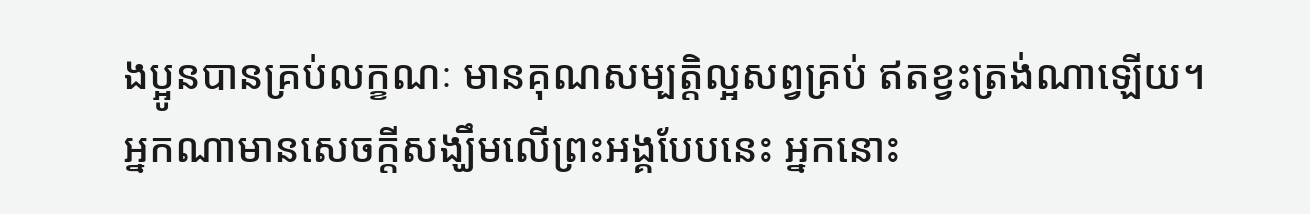ងប្អូនបានគ្រប់លក្ខណៈ មានគុណសម្បត្តិល្អសព្វគ្រប់ ឥតខ្វះត្រង់ណាឡើយ។
អ្នកណាមានសេចក្ដីសង្ឃឹមលើព្រះអង្គបែបនេះ អ្នកនោះ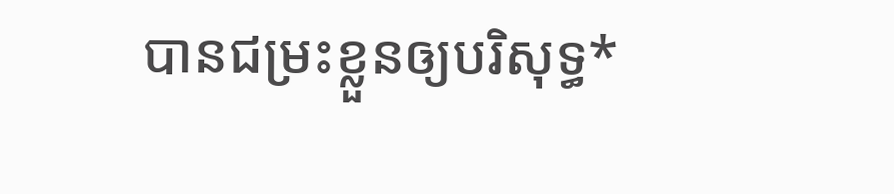បានជម្រះខ្លួនឲ្យបរិសុទ្ធ*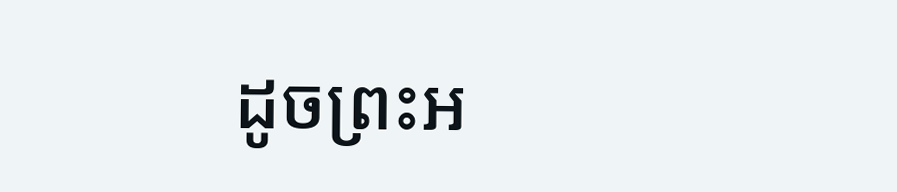ដូចព្រះអ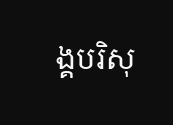ង្គបរិសុ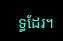ទ្ធដែរ។